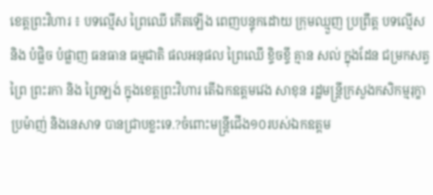ខេត្តព្រះវិហារ ៖ បទល្មើស ព្រៃឈើ កើតឡើង ពេញបន្ទុកដោយ ក្រុមឈ្មួញ ប្រព្រឹត្ត បទល្មើស និង បំផ្លិច បំផ្លាញ ធនធាន ធម្មជាតិ ផលអនុផល ព្រៃឈើ ខ្ទិចខ្ទី គ្មាន សល់ ក្នុងដែន ជម្រកសត្វព្រៃ ព្រះរកា និង ព្រៃឡង់ ក្នុងខេត្តព្រះវិហារ តើឯកឧត្ដមវេង សាខុន រដ្ឋមន្រ្តីក្រសួងកសិកម្មរុក្ខាប្រម៉ាញ់ និងនេសាទ បានជ្រាបខ្លះទេ.?ចំពោះមន្រ្តីជើង១០របស់ឯកឧត្ដម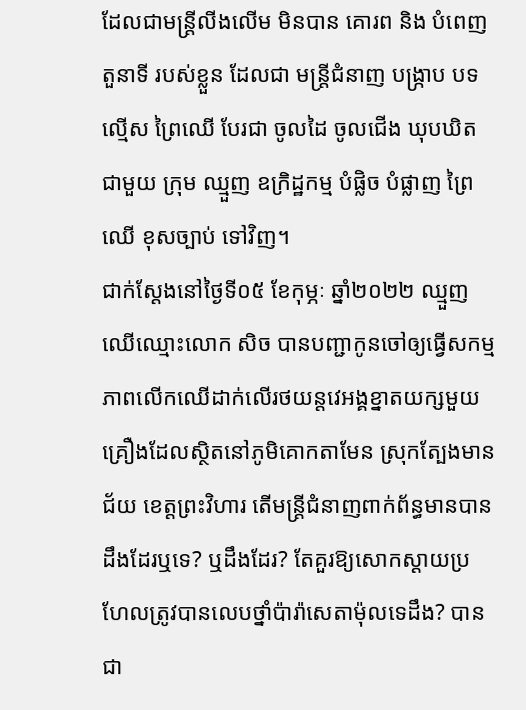ដែលជាមន្រ្តីលីងលើម មិនបាន គោរព និង បំពេញ តួនាទី របស់ខ្លួន ដែលជា មន្រ្តីជំនាញ បង្រ្កាប បទល្មើស ព្រៃឈើ បែរជា ចូលដៃ ចូលជើង ឃុបឃិត ជាមួយ ក្រុម ឈ្មួញ ឧក្រិដ្ឋកម្ម បំផ្លិច បំផ្លាញ ព្រៃឈើ ខុសច្បាប់ ទៅវិញ។
ជាក់ស្ដែងនៅថ្ងៃទី០៥ ខែកុម្ភៈ ឆ្នាំ២០២២ ឈ្មួញឈើឈ្មោះលោក សិច បានបញ្ជាកូនចៅឲ្យធ្វើសកម្មភាពលើកឈើដាក់លើរថយន្តវេអង្គខ្នាតយក្សមួយគ្រឿងដែលស្ថិតនៅភូមិគោកតាមែន ស្រុកត្បែងមានជ័យ ខេត្តព្រះវិហារ តើមន្ត្រីជំនាញពាក់ព័ន្ធមានបានដឹងដែរឬទេ? ឬដឹងដែរ? តែគួរឱ្យសោកស្ដាយប្រហែលត្រូវបានលេបថ្នាំប៉ារ៉ាសេតាម៉ុលទេដឹង? បានជា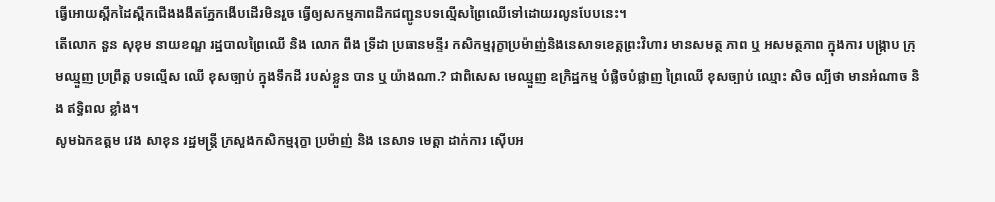ធ្វើអោយស្ពឹកដៃស្ពឹកជើងងងឹតភ្នែកងើបដើរមិនរួច ធ្វើឲ្យសកម្មភាពដឹកជញ្ជូនបទល្មើសព្រៃឈើទៅដោយរលូនបែបនេះ។
តើលោក នួន សុខុម នាយខណ្ឌ រដ្ឋបាលព្រៃឈើ និង លោក ពឹង ទ្រីដា ប្រធានមន្ទីរ កសិកម្មរុក្ខាប្រម៉ាញ់និងនេសាទខេត្តព្រះវិហារ មានសមត្ថ ភាព ឬ អសមត្ថភាព ក្នុងការ បង្រ្កាប ក្រុមឈ្មួញ ប្រព្រឹត្ត បទល្មើស ឈើ ខុសច្បាប់ ក្នុងទឹកដី របស់ខ្លួន បាន ឬ យ៉ាងណា.? ជាពិសេស មេឈ្មួញ ឧក្រិដ្ឋកម្ម បំផ្លិចបំផ្លាញ ព្រៃឈើ ខុសច្បាប់ ឈ្មោះ សិច ល្បីថា មានអំណាច និង ឥទ្ធិពល ខ្លាំង។
សូមឯកឧត្ដម វេង សាខុន រដ្ឋមន្រ្តី ក្រសួងកសិកម្មរុក្ខា ប្រម៉ាញ់ និង នេសាទ មេត្តា ដាក់ការ ស៊ើបអ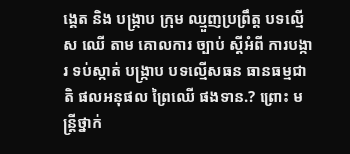ង្គេត និង បង្រ្កាប ក្រុម ឈ្មួញប្រព្រឹត្ត បទល្មើស ឈើ តាម គោលការ ច្បាប់ ស្ដីអំពី ការបង្ការ ទប់ស្កាត់ បង្រ្កាប បទល្មើសធន ធានធម្មជាតិ ផលអនុផល ព្រៃឈើ ផងទាន.? ព្រោះ មន្រ្តីថ្នាក់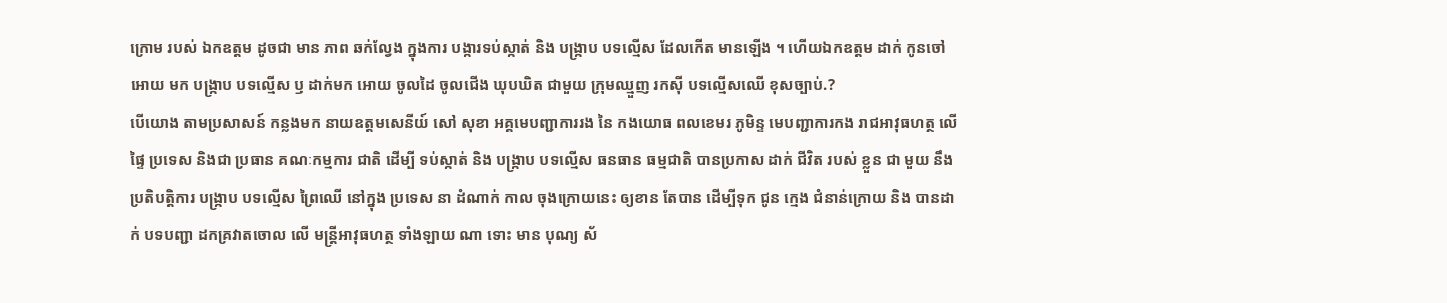ក្រោម របស់ ឯកឧត្ដម ដូចជា មាន ភាព ឆក់ល្វែង ក្នុងការ បង្ការទប់ស្កាត់ និង បង្រ្កាប បទល្មើស ដែលកើត មានឡើង ។ ហើយឯកឧត្ដម ដាក់ កូនចៅ អោយ មក បង្រ្កាប បទល្មើស ឫ ដាក់មក អោយ ចូលដៃ ចូលជើង ឃុបឃិត ជាមួយ ក្រុមឈ្មួញ រកស៊ី បទល្មើសឈើ ខុសច្បាប់.?
បើយោង តាមប្រសាសន៍ កន្លងមក នាយឧត្តមសេនីយ៍ សៅ សុខា អគ្គមេបញ្ជាការរង នៃ កងយោធ ពលខេមរ ភូមិន្ទ មេបញ្ជាការកង រាជអាវុធហត្ថ លើផ្ទៃ ប្រទេស និងជា ប្រធាន គណៈកម្មការ ជាតិ ដើម្បី ទប់ស្កាត់ និង បង្ក្រាប បទល្មើស ធនធាន ធម្មជាតិ បានប្រកាស ដាក់ ជីវិត របស់ ខ្លួន ជា មួយ នឹង ប្រតិបត្តិការ បង្ក្រាប បទល្មើស ព្រៃឈើ នៅក្នុង ប្រទេស នា ដំណាក់ កាល ចុងក្រោយនេះ ឲ្យខាន តែបាន ដើម្បីទុក ជូន ក្មេង ជំនាន់ក្រោយ និង បានដាក់ បទបញ្ជា ដកគ្រវាតចោល លើ មន្ដ្រីអាវុធហត្ថ ទាំងឡាយ ណា ទោះ មាន បុណ្យ ស័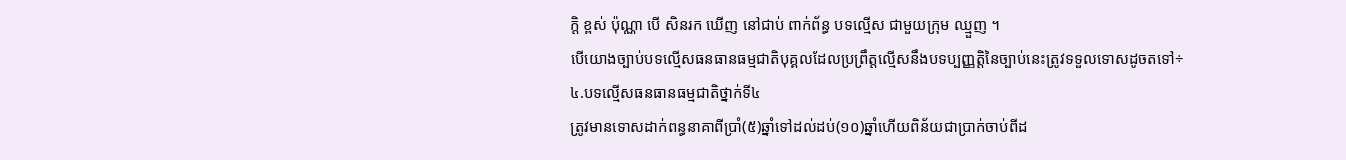ក្ដិ ខ្ពស់ ប៉ុណ្ណា បើ សិនរក ឃើញ នៅជាប់ ពាក់ព័ន្ធ បទល្មើស ជាមួយក្រុម ឈ្មួញ ។
បើយោងច្បាប់បទល្មើសធនធានធម្មជាតិបុគ្គលដែលប្រព្រឹត្តល្មើសនឹងបទប្បញ្ញត្តិនៃច្បាប់នេះត្រូវទទួលទោសដូចតទៅ÷
៤.បទល្មើសធនធានធម្មជាតិថ្នាក់ទី៤
ត្រូវមានទោសដាក់ពន្ធនាគាពីប្រាំ(៥)ឆ្នាំទៅដល់ដប់(១០)ឆ្នាំហើយពិន័យជាប្រាក់ចាប់ពីដ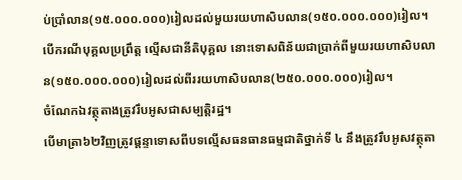ប់ប្រាំលាន(១៥.០០០.០០០)រៀលដល់មួយរយហាសិបលាន(១៥០.០០០.០០០)រៀល។
បើករណីបុគ្គលប្រព្រឹត្ត ល្មើសជានីតិបុគ្គល នោះទោសពិន័យជាប្រាក់ពីមួយរយហាសិបលាន(១៥០.០០០.០០០)រៀលដល់ពីររយហាសិបលាន(២៥០.០០០.០០០)រៀល។
ចំណែកឯវត្ថុតាងត្រូវរឹបអូសជាសម្បត្តិរដ្ឋ។
បើមាត្រា៦២វិញត្រូវផ្ដន្ទាទោសពីបទល្មើសធនធានធម្មជាតិថ្នាក់ទី ៤ នឹងត្រូវរឹបអូសវត្ថុតា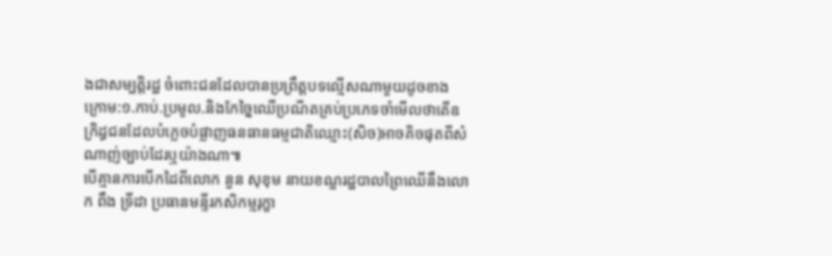ងជាសម្បត្តិរដ្ឋ ចំពោះជនដែលបានប្រព្រឹត្តបទល្មើសណាមួយដូចខាងក្រោម:១.កាប់.ប្រមូល.និងកែច្នៃឈើប្រណីតគ្រប់ប្រភេទចាំមើលថាតើឧក្រិដ្ធជនដែលបំភ្លេចបំផ្លាញធនធានធម្មជាតិឈ្មោះ(សិច)អាចគិចផុតពីសំណាញ់ច្បាប់ដែរឬយ៉ាងណា៕
បើគ្មានការបើកដៃពីលោក នួន សុខុម នាយខណ្ឌរដ្ឋបាលព្រៃឈើនឹងលោក ពឹង ទ្រីដា ប្រធានមន្ទីរកសិកម្មរុក្ខា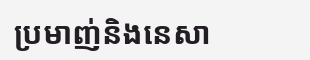ប្រមាញ់និងនេសា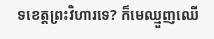ទខេត្តព្រះវិហារទេ? ក៏មេឈ្មួញឈើ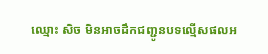ឈ្មោះ សិច មិនអាចដឹកជញ្ជូនបទល្មើសផលអ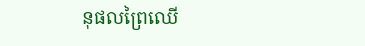នុផលព្រៃឈើ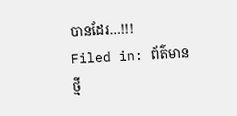បានដែរ…!!!
Filed in: ព័ត៌មានថ្មី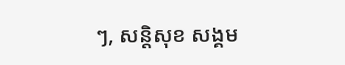ៗ, សន្តិសុខ សង្គម